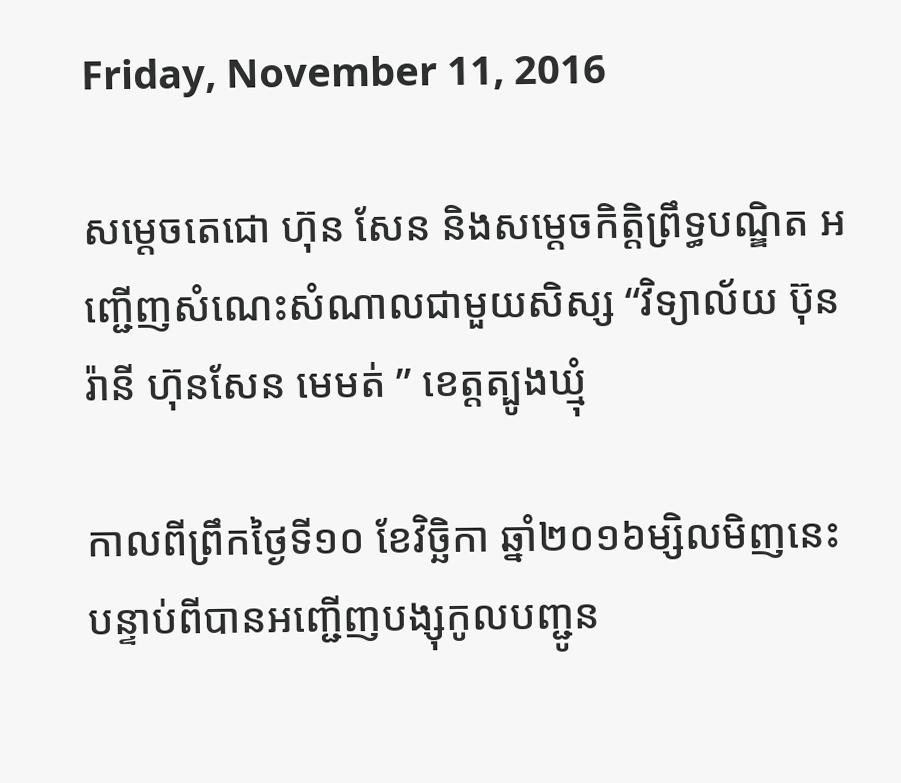Friday, November 11, 2016

សម្តេចតេជោ ហ៊ុន សែន និងសម្តេចកិត្តិព្រឹទ្ធបណ្ឌិត អញ្ជើញសំណេះសំណាលជាមួយសិស្ស “វិទ្យាល័យ ប៊ុន រ៉ានី ហ៊ុនសែន មេមត់ ” ខេត្តត្បូងឃ្មុំ

កាលពីព្រឹកថ្ងៃទី១០ ខែវិច្ឆិកា ឆ្នាំ២០១៦ម្សិលមិញនេះ បន្ទាប់ពីបានអញ្ជើញបង្សុកូលបញ្ជូន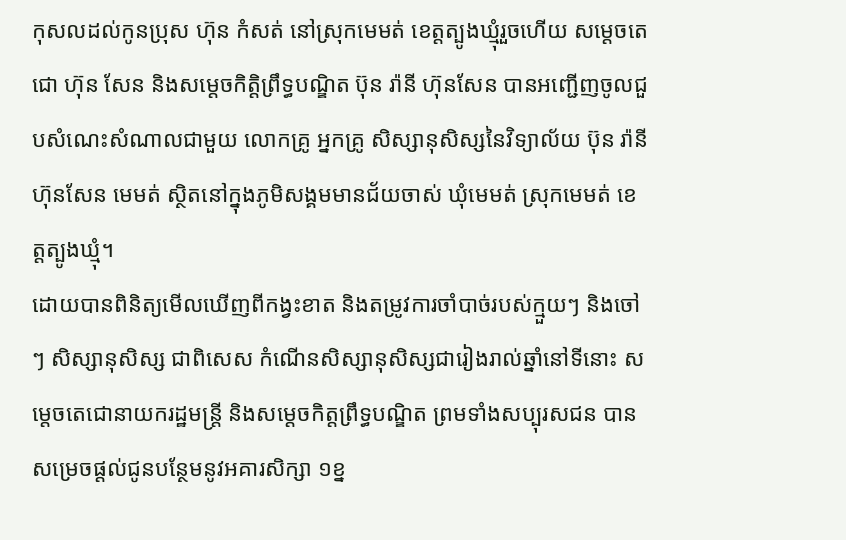កុសលដល់កូនប្រុស ហ៊ុន កំសត់ នៅស្រុកមេមត់ ខេត្តត្បូងឃ្មុំរួចហើយ សម្តេចតេជោ ហ៊ុន សែន និងសម្តេចកិត្តិព្រឹទ្ធបណ្ឌិត ប៊ុន រ៉ានី ហ៊ុនសែន បានអញ្ជើញចូលជួបសំណេះសំណាលជាមួយ លោកគ្រូ អ្នកគ្រូ សិស្សានុសិស្សនៃវិទ្យាល័យ ប៊ុន រ៉ានី ហ៊ុនសែន មេមត់ ស្ថិតនៅក្នុងភូមិសង្គមមានជ័យចាស់ ឃុំមេមត់ ស្រុកមេមត់ ខេត្តត្បូងឃ្មុំ។
ដោយបានពិនិត្យមើលឃើញពីកង្វះខាត និងតម្រូវការចាំបាច់របស់ក្មួយៗ និងចៅៗ សិស្សានុសិស្ស ជាពិសេស កំណើនសិស្សានុសិស្សជារៀងរាល់ឆ្នាំនៅទីនោះ សម្តេចតេជោនាយករដ្ឋមន្ត្រី និងសម្តេចកិត្តព្រឹទ្ធបណ្ឌិត ព្រមទាំងសប្បុរសជន បានសម្រេចផ្តល់ជូនបន្ថែមនូវអគារសិក្សា ១ខ្ន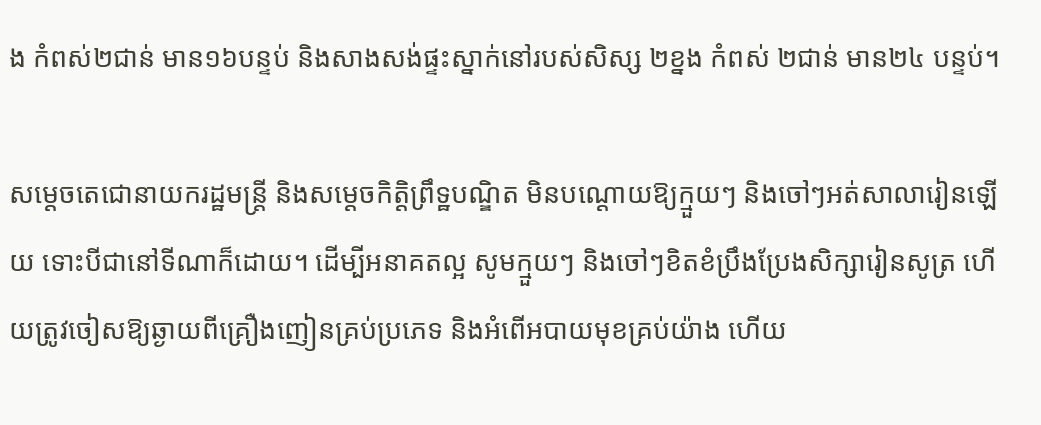ង កំពស់២ជាន់ មាន១៦បន្ទប់ និងសាងសង់ផ្ទះស្នាក់នៅរបស់សិស្ស ២ខ្នង កំពស់ ២ជាន់ មាន២៤ បន្ទប់។

សម្តេចតេជោនាយករដ្ឋមន្រ្តី និងសម្តេចកិត្តិព្រឹទ្ឋបណ្ឌិត មិនបណ្តោយឱ្យក្មួយៗ និងចៅៗអត់សាលារៀនឡើយ ទោះបីជានៅទីណាក៏ដោយ។ ដើម្បីអនាគតល្អ សូមក្មួយៗ និងចៅៗខិតខំប្រឹងប្រែងសិក្សារៀនសូត្រ ហើយត្រូវចៀសឱ្យឆ្ងាយពីគ្រឿងញៀនគ្រប់ប្រភេទ និងអំពើអបាយមុខគ្រប់យ៉ាង ហើយ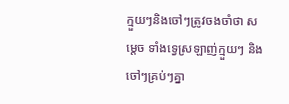ក្មួយៗនិងចៅៗត្រូវចងចាំថា សម្តេច ទាំងទ្វេស្រឡាញ់ក្មួយៗ និងចៅៗគ្រប់ៗគ្នា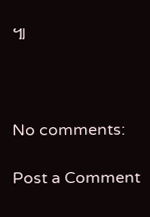៕



No comments:

Post a Comment